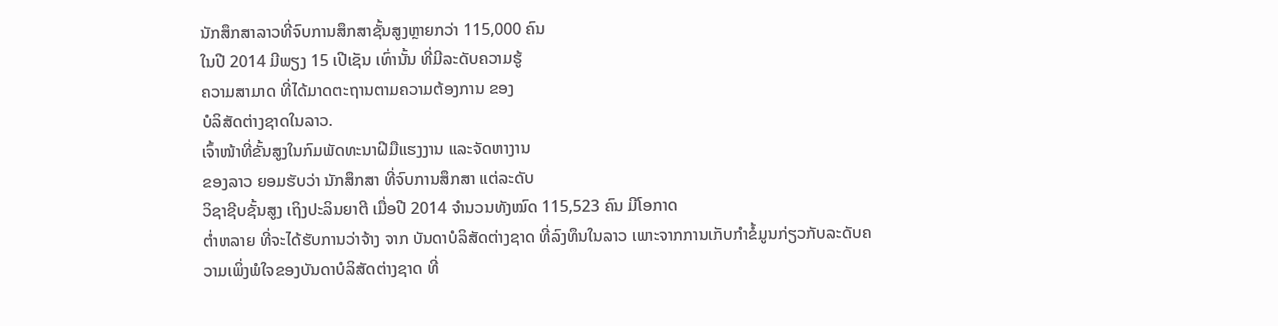ນັກສຶກສາລາວທີ່ຈົບການສຶກສາຊັ້ນສູງຫຼາຍກວ່າ 115,000 ຄົນ
ໃນປີ 2014 ມີພຽງ 15 ເປີເຊັນ ເທົ່ານັ້ນ ທີ່ມີລະດັບຄວາມຮູ້
ຄວາມສາມາດ ທີ່ໄດ້ມາດຕະຖານຕາມຄວາມຕ້ອງການ ຂອງ
ບໍລິສັດຕ່າງຊາດໃນລາວ.
ເຈົ້າໜ້າທີ່ຂັ້ນສູງໃນກົມພັດທະນາຝີມືແຮງງານ ແລະຈັດຫາງານ
ຂອງລາວ ຍອມຮັບວ່າ ນັກສຶກສາ ທີ່ຈົບການສຶກສາ ແຕ່ລະດັບ
ວິຊາຊີບຊັ້ນສູງ ເຖິງປະລິນຍາຕີ ເມື່ອປີ 2014 ຈຳນວນທັງໝົດ 115,523 ຄົນ ມີໂອກາດ
ຕ່ຳຫລາຍ ທີ່ຈະໄດ້ຮັບການວ່າຈ້າງ ຈາກ ບັນດາບໍລິສັດຕ່າງຊາດ ທີ່ລົງທຶນໃນລາວ ເພາະຈາກການເກັບກຳຂໍ້ມູນກ່ຽວກັບລະດັບຄວາມເພິ່ງພໍໃຈຂອງບັນດາບໍລິສັດຕ່າງຊາດ ທີ່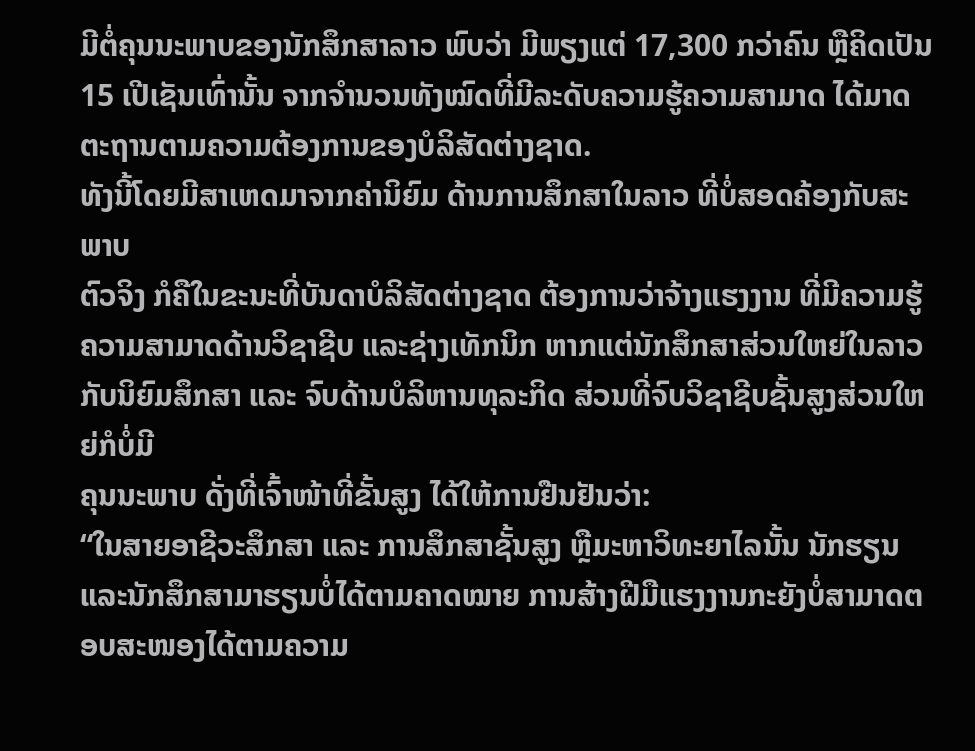ມີຕໍ່ຄຸນນະພາບຂອງນັກສຶກສາລາວ ພົບວ່າ ມີພຽງແຕ່ 17,300 ກວ່າຄົນ ຫຼືຄິດເປັນ 15 ເປີເຊັນເທົ່ານັ້ນ ຈາກຈຳນວນທັງໝົດທີ່ມີລະດັບຄວາມຮູ້ຄວາມສາມາດ ໄດ້ມາດຕະຖານຕາມຄວາມຕ້ອງການຂອງບໍລິສັດຕ່າງຊາດ.
ທັງນີ້ໂດຍມີສາເຫດມາຈາກຄ່ານິຍົມ ດ້ານການສຶກສາໃນລາວ ທີ່ບໍ່ສອດຄ້ອງກັບສະພາບ
ຕົວຈິງ ກໍຄືໃນຂະນະທີ່ບັນດາບໍລິສັດຕ່າງຊາດ ຕ້ອງການວ່າຈ້າງແຮງງານ ທີ່ມີຄວາມຮູ້
ຄວາມສາມາດດ້ານວິຊາຊີບ ແລະຊ່າງເທັກນິກ ຫາກແຕ່ນັກສຶກສາສ່ວນໃຫຍ່ໃນລາວກັບນິຍົມສຶກສາ ແລະ ຈົບດ້ານບໍລິຫານທຸລະກິດ ສ່ວນທີ່ຈົບວິຊາຊີບຊັ້ນສູງສ່ວນໃຫຍ່ກໍບໍ່ມີ
ຄຸນນະພາບ ດັ່ງທີ່ເຈົ້າໜ້າທີ່ຂັ້ນສູງ ໄດ້ໃຫ້ການຢືນຢັນວ່າ:
“ໃນສາຍອາຊີວະສຶກສາ ແລະ ການສຶກສາຊັ້ນສູງ ຫຼືມະຫາວິທະຍາໄລນັ້ນ ນັກຮຽນ
ແລະນັກສຶກສາມາຮຽນບໍ່ໄດ້ຕາມຄາດໝາຍ ການສ້າງຝີມືແຮງງານກະຍັງບໍ່ສາມາດຕອບສະໜອງໄດ້ຕາມຄວາມ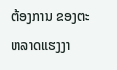ຕ້ອງການ ຂອງຕະຫລາດແຮງງາ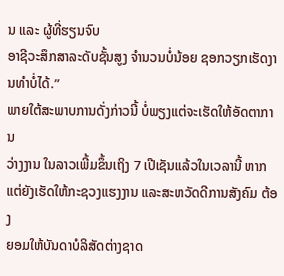ນ ແລະ ຜູ້ທີ່ຮຽນຈົບ
ອາຊີວະສຶກສາລະດັບຊັ້ນສູງ ຈຳນວນບໍ່ນ້ອຍ ຊອກວຽກເຮັດງານທຳບໍ່ໄດ້.”
ພາຍໃຕ້ສະພາບການດັ່ງກ່າວນີ້ ບໍ່ພຽງແຕ່ຈະເຮັດໃຫ້ອັດຕາການ
ວ່າງງານ ໃນລາວເພີ້ມຂຶ້ນເຖິງ 7 ເປີເຊັນແລ້ວໃນເວລານີ້ ຫາກ
ແຕ່ຍັງເຮັດໃຫ້ກະຊວງແຮງງານ ແລະສະຫວັດດີການສັງຄົມ ຕ້ອງ
ຍອມໃຫ້ບັນດາບໍລິສັດຕ່າງຊາດ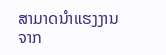ສາມາດນຳແຮງງານຈາກ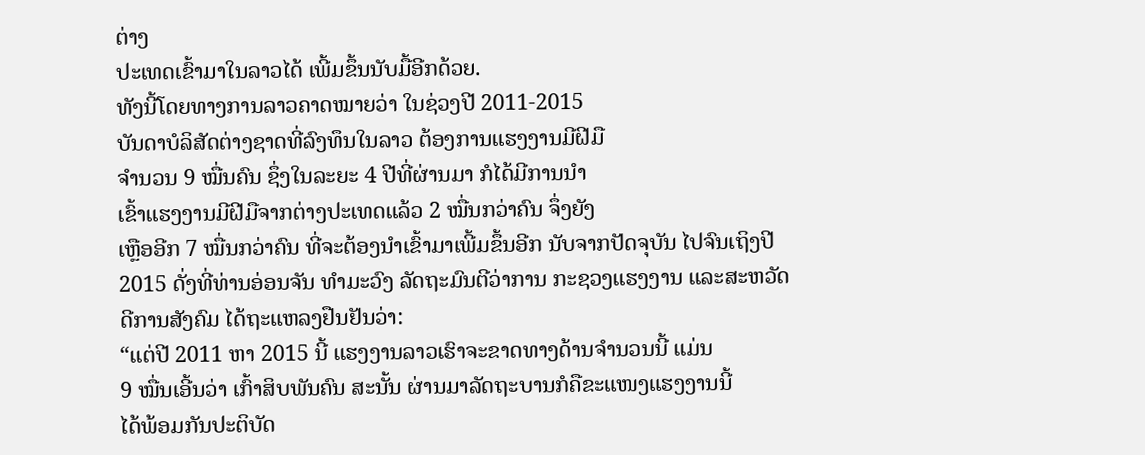ຕ່າງ
ປະເທດເຂົ້າມາໃນລາວໄດ້ ເພີ້ມຂຶ້ນນັບມື້ອີກດ້ວຍ.
ທັງນີ້ໂດຍທາງການລາວຄາດໝາຍວ່າ ໃນຊ່ວງປີ 2011-2015
ບັນດາບໍລິສັດຕ່າງຊາດທີ່ລົງທຶນໃນລາວ ຕ້ອງການແຮງງານມີຝີມື
ຈຳນວນ 9 ໝື່ນຄົນ ຊຶ່ງໃນລະຍະ 4 ປີທີ່ຜ່ານມາ ກໍໄດ້ມີການນຳ
ເຂົ້າແຮງງານມີຝີມືຈາກຕ່າງປະເທດແລ້ວ 2 ໝື່ນກວ່າຄົນ ຈຶ່ງຍັງ
ເຫຼືອອີກ 7 ໝື່ນກວ່າຄົນ ທີ່ຈະຕ້ອງນຳເຂົ້າມາເພີ້ມຂຶ້ນອີກ ນັບຈາກປັດຈຸບັນ ໄປຈົນເຖິງປີ
2015 ດັ່ງທີ່ທ່ານອ່ອນຈັນ ທຳມະວົງ ລັດຖະມົນຕີວ່າການ ກະຊວງແຮງງານ ແລະສະຫວັດ
ດີການສັງຄົມ ໄດ້ຖະແຫລງຢືນຢັນວ່າ:
“ແຕ່ປີ 2011 ຫາ 2015 ນີ້ ແຮງງານລາວເຮົາຈະຂາດທາງດ້ານຈຳນວນນີ້ ແມ່ນ
9 ໝື່ນເອີ້ນວ່າ ເກົ້າສິບພັນຄົນ ສະນັ້ນ ຜ່ານມາລັດຖະບານກໍຄືຂະແໜງແຮງງານນີ້
ໄດ້ພ້ອມກັນປະຕິບັດ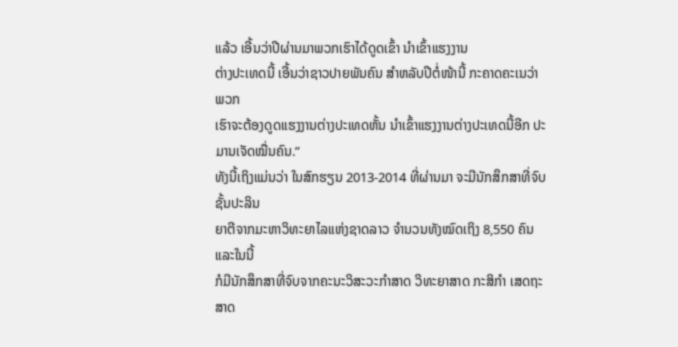ແລ້ວ ເອີ້ນວ່າປີຜ່ານມາພວກເຮົາໄດ້ດູດເຂົ້າ ນຳເຂົ້າແຮງງານ
ຕ່າງປະເທດນີ້ ເອີ້ນວ່າຊາວປາຍພັນຄົນ ສຳຫລັບປີຕໍ່ໜ້ານີ້ ກະຄາດຄະເນວ່າ ພວກ
ເຮົາຈະຕ້ອງດູດແຮງງານຕ່າງປະເທດຫັ້ນ ນຳເຂົ້າແຮງງານຕ່າງປະເທດນີ້ອີກ ປະ
ມານເຈັດໝື່ນຄົນ.”
ທັງນີ້ເຖິງແມ່ນວ່າ ໃນສົກຮຽນ 2013-2014 ທີ່ຜ່ານມາ ຈະມີນັກສຶກສາທີ່ຈົບຊັ້ນປະລິນ
ຍາຕີຈາກມະຫາວິທະຍາໄລແຫ່ງຊາດລາວ ຈຳນວນທັງໝົດເຖິງ 8,550 ຄົນ ແລະໃນນີ້
ກໍມີນັກສຶກສາທີ່ຈົບຈາກຄະນະວິສະວະກຳສາດ ວິທະຍາສາດ ກະສິກຳ ເສດຖະສາດ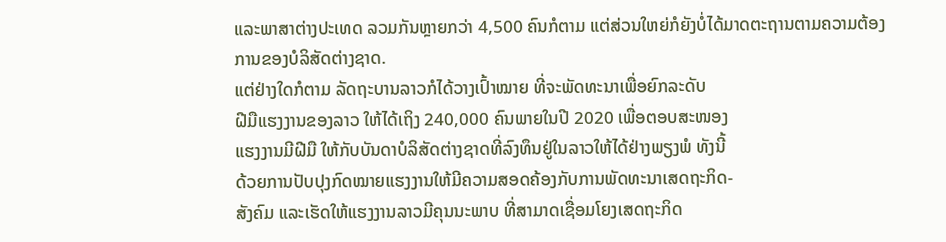ແລະພາສາຕ່າງປະເທດ ລວມກັນຫຼາຍກວ່າ 4,500 ຄົນກໍຕາມ ແຕ່ສ່ວນໃຫຍ່ກໍຍັງບໍ່ໄດ້ມາດຕະຖານຕາມຄວາມຕ້ອງການຂອງບໍລິສັດຕ່າງຊາດ.
ແຕ່ຢ່າງໃດກໍຕາມ ລັດຖະບານລາວກໍໄດ້ວາງເປົ້າໝາຍ ທີ່ຈະພັດທະນາເພື່ອຍົກລະດັບ
ຝີມືແຮງງານຂອງລາວ ໃຫ້ໄດ້ເຖິງ 240,000 ຄົນພາຍໃນປີ 2020 ເພື່ອຕອບສະໜອງ
ແຮງງານມີຝີມື ໃຫ້ກັບບັນດາບໍລິສັດຕ່າງຊາດທີ່ລົງທຶນຢູ່ໃນລາວໃຫ້ໄດ້ຢ່າງພຽງພໍ ທັງນີ້
ດ້ວຍການປັບປຸງກົດໝາຍແຮງງານໃຫ້ມີຄວາມສອດຄ້ອງກັບການພັດທະນາເສດຖະກິດ-
ສັງຄົມ ແລະເຮັດໃຫ້ແຮງງານລາວມີຄຸນນະພາບ ທີ່ສາມາດເຊື່ອມໂຍງເສດຖະກິດ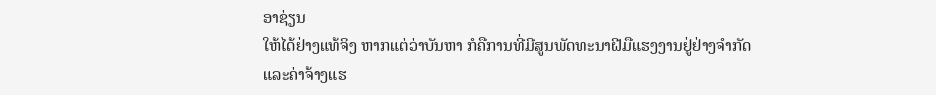ອາຊ່ຽນ
ໃຫ້ໄດ້ຢ່າງແທ້ຈິງ ຫາກແຕ່ວ່າບັນຫາ ກໍຄືການທີ່ມີສູນພັດທະນາຝີມືແຮງງານຢູ່ຢ່າງຈຳກັດ
ແລະຄ່າຈ້າງແຮ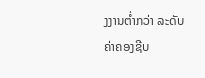ງງານຕ່ຳກວ່າ ລະດັບຄ່າຄອງຊີບ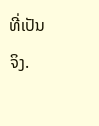ທີ່ເປັນຈິງ.